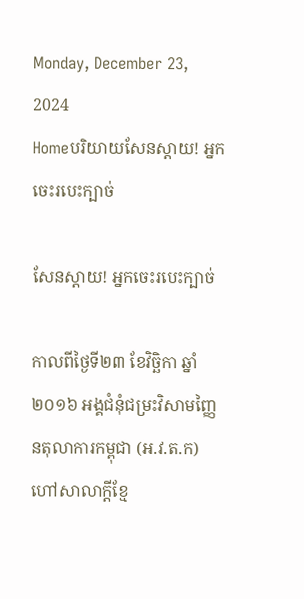Monday, December 23, 2024
Homeបរិយាយសែនស្តាយ! អ្នកចេះរបេះក្បាច់

សែនស្តាយ! អ្នកចេះរបេះក្បាច់

កាលពីថ្ងៃទី២៣ ខែវិច្ឆិកា ឆ្នាំ២០១៦ អង្គជំនុំជម្រះវិសាមញ្ញៃនតុលាការកម្ពុជា (អ.វ.ត.ក) ហៅសាលាក្តីខ្មែ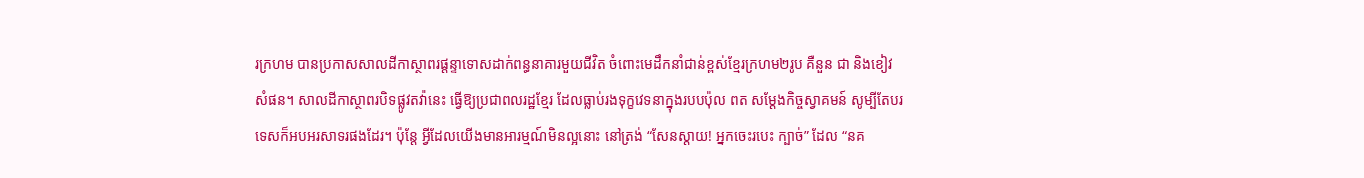រក្រហម បានប្រកាសសាលដីកាស្ថាពរផ្តន្ទាទោសដាក់ពន្ធនាគារមួយជីវិត ចំពោះមេដឹកនាំជាន់ខ្ពស់ខ្មែរក្រហម២រូប គឺនួន ជា និងខៀវ សំផន។ សាលដីកាស្ថាពរបិទផ្លូវតវ៉ានេះ ធ្វើឱ្យប្រជាពលរដ្ឋខ្មែរ ដែលធ្លាប់រងទុក្ខវេទនាក្នុងរបបប៉ុល ពត សម្តែងកិច្ចស្វាគមន៍ សូម្បីតែបរទេសក៏អបអរសាទរផងដែរ។ ប៉ុន្តែ អ្វីដែលយើងមានអារម្មណ៍មិនល្អនោះ នៅត្រង់ “សែនស្តាយ! អ្នកចេះរបេះ ក្បាច់” ដែល “នគ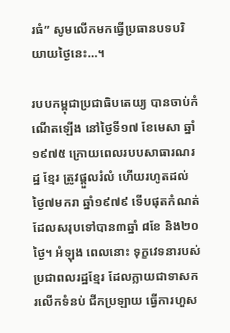រធំ” សូមលើកមកធ្វើប្រធានបទបរិយាយថ្ងៃនេះ…។

របបកម្ពុជាប្រជាធិបតេយ្យ បានចាប់កំណើតឡើង នៅថ្ងៃទី១៧ ខែមេសា ឆ្នាំ១៩៧៥ ក្រោយពេលរបបសាធារណរដ្ឋ ខ្មែរ ត្រូវផ្តួលរំលំ ហើយរហូតដល់ថ្ងៃ៧មករា ឆ្នាំ១៩៧៩ ទើបផុតកំណត់ ដែលសរុបទៅបាន៣ឆ្នាំ ៨ខែ និង២០ថ្ងៃ។ អំឡុង ពេលនោះ ទុក្ខវេទនារបស់ប្រជាពលរដ្ឋខ្មែរ ដែលក្លាយជាទាសករលើកទំនប់ ជីកប្រឡាយ ធ្វើការហួស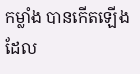កម្លាំង បានកើតឡើង ដែល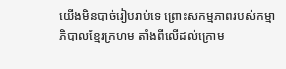យើងមិនបាច់រៀបរាប់ទេ ព្រោះសកម្មភាពរបស់កម្មាភិបាលខ្មែរក្រហម តាំងពីលើដល់ក្រោម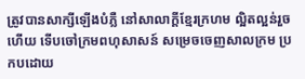ត្រូវបានសាក្សីឡើងបំភ្លឺ នៅសាលាក្តីខ្មែរក្រហម ល្អិតល្អន់រួចហើយ ទើបចៅក្រមពហុសាសន៍ សម្រេចចេញសាលក្រម ប្រកបដោយ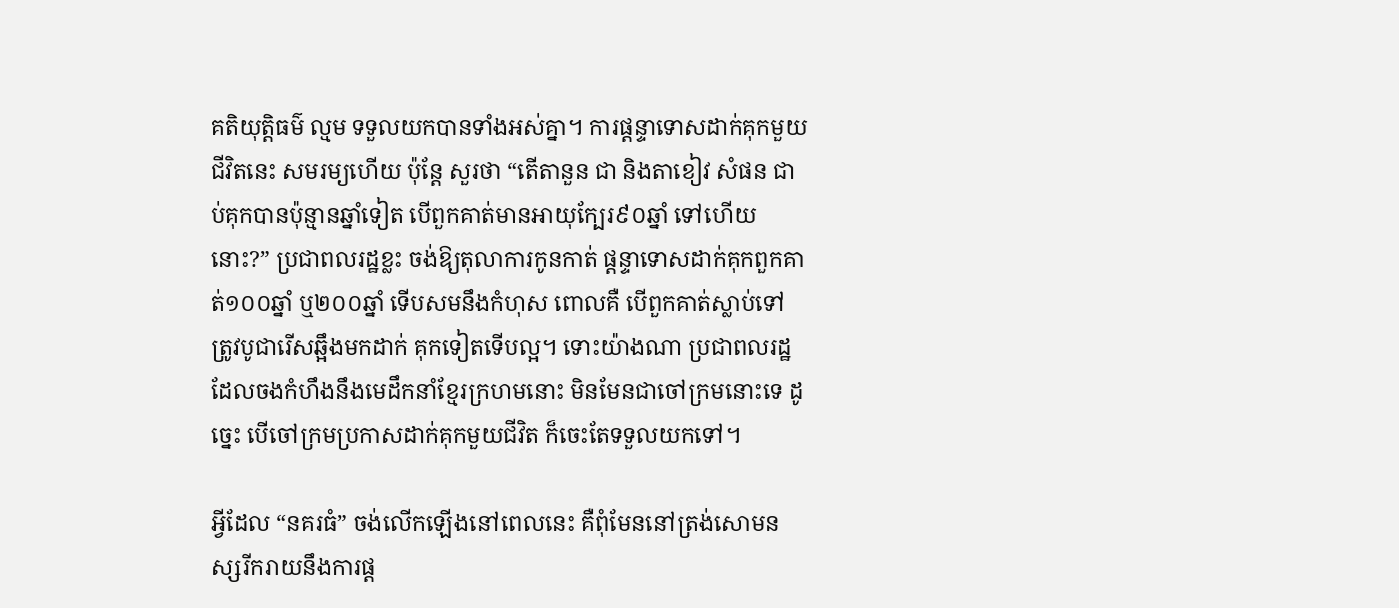គតិយុត្តិធម៌ ល្មម ទទួលយកបានទាំងអស់គ្នា។ ការផ្តន្ទាទោសដាក់គុកមួយជីវិតនេះ សមរម្យហើយ ប៉ុន្តែ សួរថា “តើតានួន ជា និងតាខៀវ សំផន ជាប់គុកបានប៉ុន្មានឆ្នាំទៀត បើពួកគាត់មានអាយុក្បែរ៩០ឆ្នាំ ទៅហើយនោះ?” ប្រជាពលរដ្ឋខ្លះ ចង់ឱ្យតុលាការកូនកាត់ ផ្តន្ទាទោសដាក់គុកពួកគាត់១០០ឆ្នាំ ឬ២០០ឆ្នាំ ទើបសមនឹងកំហុស ពោលគឺ បើពួកគាត់ស្លាប់ទៅ ត្រូវបូជារើសឆ្អឹងមកដាក់ គុកទៀតទើបល្អ។ ទោះយ៉ាងណា ប្រជាពលរដ្ឋដែលចងកំហឹងនឹងមេដឹកនាំខ្មែរក្រហមនោះ មិនមែនជាចៅក្រមនោះទេ ដូច្នេះ បើចៅក្រមប្រកាសដាក់គុកមួយជីវិត ក៏ចេះតែទទួលយកទៅ។

អ្វីដែល “នគរធំ” ចង់លើកឡើងនៅពេលនេះ គឺពុំមែននៅត្រង់សោមនស្សរីករាយនឹងការផ្ត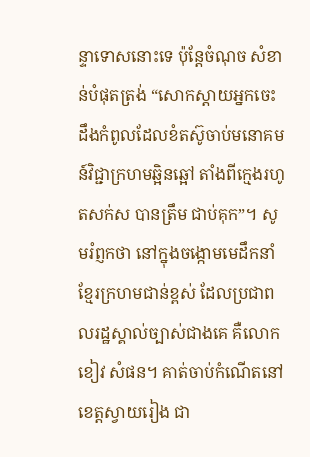ន្ទាទោសនោះទេ ប៉ុន្តែចំណុច សំខាន់បំផុតត្រង់ “សោកស្តាយអ្នកចេះដឹងកំពូលដែលខំតស៊ូចាប់មនោគមន៍វិជ្ជាក្រហមឆ្អិនឆ្អៅ តាំងពីក្មេងរហូតសក់ស បានត្រឹម ជាប់គុក”។ សូមរំព្ញកថា នៅក្នុងចង្កោមមេដឹកនាំខ្មែរក្រហមជាន់ខ្ពស់ ដែលប្រជាពលរដ្ឋស្គាល់ច្បាស់ជាងគេ គឺលោកខៀវ សំផន។ គាត់ចាប់កំណើតនៅខេត្តស្វាយរៀង ជា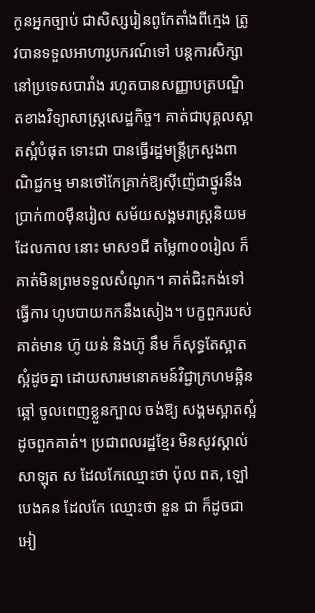កូនអ្នកច្បាប់ ជាសិស្សរៀនពូកែតាំងពីក្មេង ត្រូវបានទទួលអាហារូបករណ៍ទៅ បន្តការសិក្សានៅប្រទេសបារាំង រហូតបានសញ្ញាបត្របណ្ឌិតខាងវិទ្យាសាស្ត្រសេដ្ឋកិច្ច។ គាត់ជាបុគ្គលស្អាតស្អំបំផុត ទោះជា បានធ្វើរដ្ឋមន្ត្រីក្រសួងពាណិជ្ជកម្ម មានថៅកែគ្រាក់ឱ្យស៊ីញ៉េជាថ្នូរនឹងប្រាក់៣០ម៉ឺនរៀល សម័យសង្គមរាស្ត្រនិយម ដែលកាល នោះ មាស១ជី តម្លៃ៣០០រៀល ក៏គាត់មិនព្រមទទួលសំណូក។ គាត់ជិះកង់ទៅធ្វើការ ហូបបាយកកនឹងសៀង។ បក្ខពួករបស់ គាត់មាន ហ៊ូ យន់ និងហ៊ូ នឹម ក៏សុទ្ធតែស្អាតស្អំដូចគ្នា ដោយសារមនោគមន៍វិជ្ជាក្រហមឆ្អិនឆ្អៅ ចូលពេញខ្លួនក្បាល ចង់ឱ្យ សង្គមស្អាតស្អំដូចពួកគាត់។ ប្រជាពលរដ្ឋខ្មែរ មិនសូវស្គាល់សាឡុត ស ដែលកែឈ្មោះថា ប៉ុល ពត, ឡៅ បេងគន ដែលកែ ឈ្មោះថា នួន ជា ក៏ដូចជា អៀ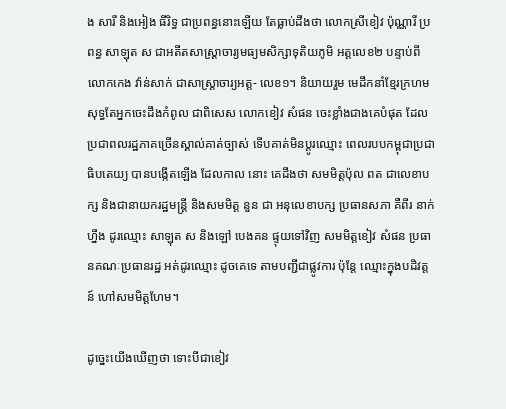ង សារី និងអៀង ធីរិទ្ធ ជាប្រពន្ធនោះឡើយ តែធ្លាប់ដឹងថា លោកស្រីខៀវ ប៉ុណ្ណារី ប្រពន្ធ សាឡុត ស ជាអតីតសាស្ត្រាចារ្យមធ្យមសិក្សាទុតិយភូមិ អត្តលេខ២ បន្ទាប់ពីលោកកេង វ៉ាន់សាក់ ជាសាស្ត្រាចារ្យអត្ត- លេខ១។ និយាយរួម មេដឹកនាំខ្មែរក្រហម សុទ្ធតែអ្នកចេះដឹងកំពូល ជាពិសេស លោកខៀវ សំផន ចេះខ្លាំងជាងគេបំផុត ដែល ប្រជាពលរដ្ឋភាគច្រើនស្គាល់គាត់ច្បាស់ ទើបគាត់មិនប្តូរឈ្មោះ ពេលរបបកម្ពុជាប្រជាធិបតេយ្យ បានបង្កើតឡើង ដែលកាល នោះ គេដឹងថា សមមិត្តប៉ុល ពត ជាលេខាបក្ស និងជានាយករដ្ឋមន្ត្រី និងសមមិត្ត នួន ជា អនុលេខាបក្ស ប្រធានសភា គឺពីរ នាក់ហ្នឹង ដូរឈ្មោះ សាឡុត ស និងឡៅ បេងគន ផ្ទុយទៅវិញ សមមិត្តខៀវ សំផន ប្រធានគណៈប្រធានរដ្ឋ អត់ដូរឈ្មោះ ដូចគេទេ តាមបញ្ជីជាផ្លូវការ ប៉ុន្តែ ឈ្មោះក្នុងបដិវត្តន៍ ហៅសមមិត្តហែម។

ដូច្នេះយើងឃើញថា ទោះបីជាខៀវ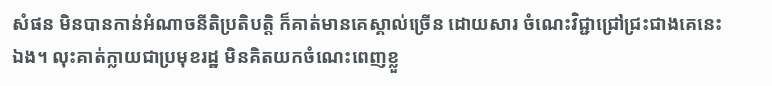សំផន មិនបានកាន់អំណាចនីតិប្រតិបត្តិ ក៏គាត់មានគេស្គាល់ច្រើន ដោយសារ ចំណេះវិជ្ជាជ្រៅជ្រះជាងគេនេះឯង។ លុះគាត់ក្លាយជាប្រមុខរដ្ឋ មិនគិតយកចំណេះពេញខ្លួ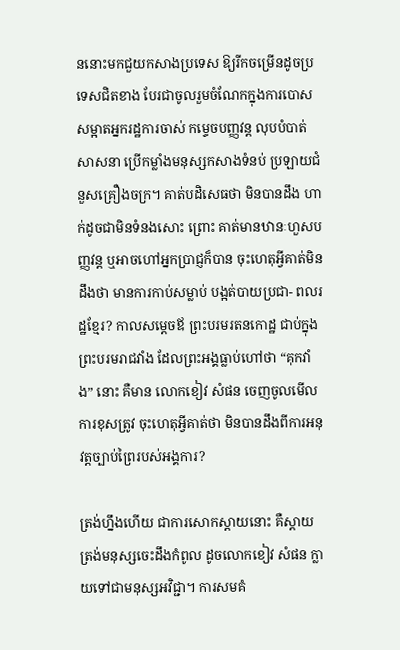ននោះមកជួយកសាងប្រទេស ឱ្យរីកចម្រើនដូចប្រទេសជិតខាង បែរជាចូលរួមចំណែកក្នុងការបោសសម្អាតអ្នករដ្ឋការចាស់ កម្ទេចបញ្ញវន្ត លុបបំបាត់សាសនា ប្រើកម្លាំងមនុស្សកសាងទំនប់ ប្រឡាយជំនួសគ្រឿងចក្រ។ គាត់បដិសេធថា មិនបានដឹង ហាក់ដូចជាមិនទំនងសោះ ព្រោះ គាត់មានឋានៈហួសបញ្ញវន្ត ឬអាចហៅអ្នកប្រាជ្ញក៏បាន ចុះហេតុអ្វីគាត់មិនដឹងថា មានការកាប់សម្លាប់ បង្អត់បាយប្រជា- ពលរដ្ឋខ្មែរ? កាលសម្តេចឪ ព្រះបរមរតនកោដ្ឋ ជាប់ក្នុងព្រះបរមរាជវាំង ដែលព្រះអង្គធ្លាប់ហៅថា “គុកវាំង” នោះ គឺមាន លោកខៀវ សំផន ចេញចូលមើលការខុសត្រូវ ចុះហេតុអ្វីគាត់ថា មិនបានដឹងពីការអនុវត្តច្បាប់ព្រៃរបស់អង្គការ?

ត្រង់ហ្នឹងហើយ ជាការសោកស្តាយនោះ គឺស្តាយត្រង់មនុស្សចេះដឹងកំពូល ដូចលោកខៀវ សំផន ក្លាយទៅជាមនុស្សអវិជ្ជា។ ការសមគំ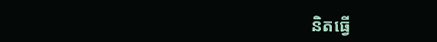និតធ្វើ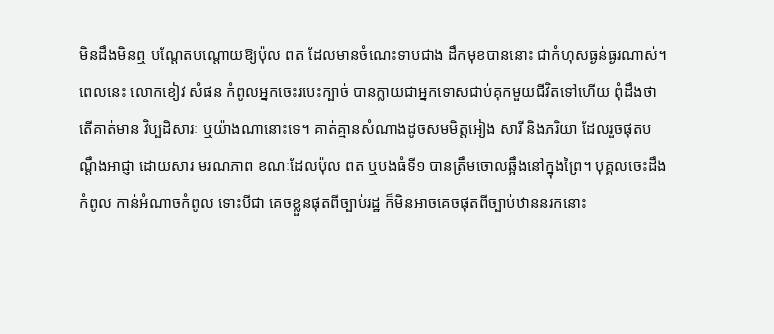មិនដឹងមិនឮ បណ្តែតបណ្តោយឱ្យប៉ុល ពត ដែលមានចំណេះទាបជាង ដឹកមុខបាននោះ ជាកំហុសធ្ងន់ធ្ងរណាស់។ ពេលនេះ លោកខៀវ សំផន កំពូលអ្នកចេះរបេះក្បាច់ បានក្លាយជាអ្នកទោសជាប់គុកមួយជីវិតទៅហើយ ពុំដឹងថា តើគាត់មាន វិប្បដិសារៈ ឬយ៉ាងណានោះទេ។ គាត់គ្មានសំណាងដូចសមមិត្តអៀង សារី និងភរិយា ដែលរួចផុតបណ្តឹងអាជ្ញា ដោយសារ មរណភាព ខណៈដែលប៉ុល ពត ឬបងធំទី១ បានត្រឹមចោលឆ្អឹងនៅក្នុងព្រៃ។ បុគ្គលចេះដឹងកំពូល កាន់អំណាចកំពូល ទោះបីជា គេចខ្លួនផុតពីច្បាប់រដ្ឋ ក៏មិនអាចគេចផុតពីច្បាប់ឋាននរកនោះ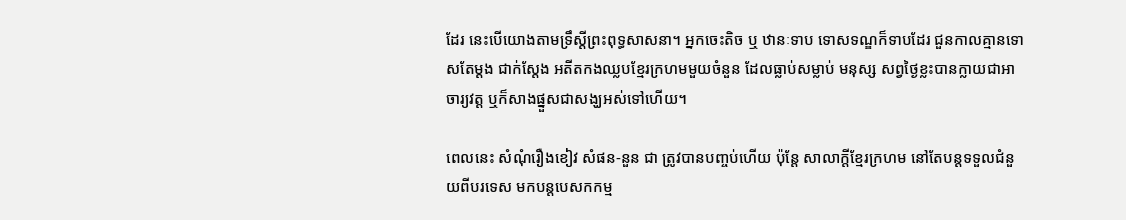ដែរ នេះបើយោងតាមទ្រឹស្តីព្រះពុទ្ធសាសនា។ អ្នកចេះតិច ឬ ឋានៈទាប ទោសទណ្ឌក៏ទាបដែរ ជួនកាលគ្មានទោសតែម្តង ជាក់ស្តែង អតីតកងឈ្លបខ្មែរក្រហមមួយចំនួន ដែលធ្លាប់សម្លាប់ មនុស្ស សព្វថ្ងៃខ្លះបានក្លាយជាអាចារ្យវត្ត ឬក៏សាងផ្នួសជាសង្ឃអស់ទៅហើយ។

ពេលនេះ សំណុំរឿងខៀវ សំផន-នួន ជា ត្រូវបានបញ្ចប់ហើយ ប៉ុន្តែ សាលាក្តីខ្មែរក្រហម នៅតែបន្តទទួលជំនួយពីបរទេស មកបន្តបេសកកម្ម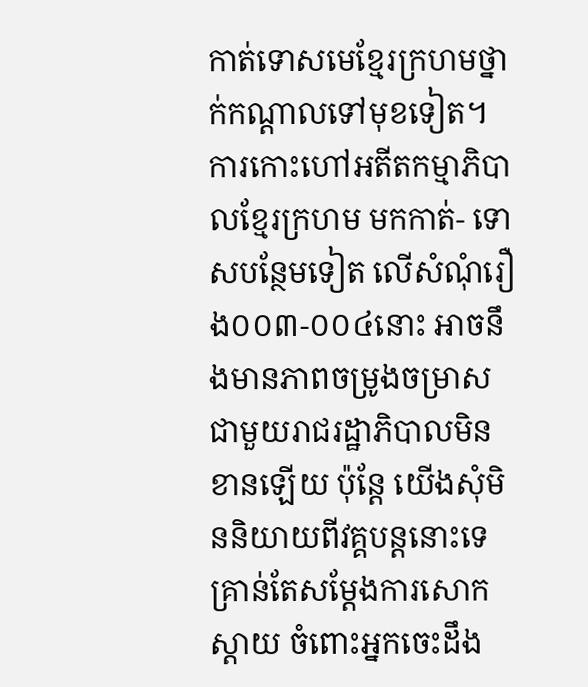កាត់ទោសមេខ្មែរក្រហមថ្នាក់កណ្តាលទៅមុខទៀត។ ការកោះហៅអតីតកម្មាភិបាលខ្មែរក្រហម មកកាត់- ទោសបន្ថែមទៀត លើសំណុំរឿង០០៣-០០៤នោះ អាចនឹងមានភាពចម្រូងចម្រាសជាមួយរាជរដ្ឋាភិបាលមិនខានឡើយ ប៉ុន្តែ យើងសុំមិននិយាយពីវគ្គបន្តនោះទេ គ្រាន់តែសម្តែងការសោកស្តាយ ចំពោះអ្នកចេះដឹង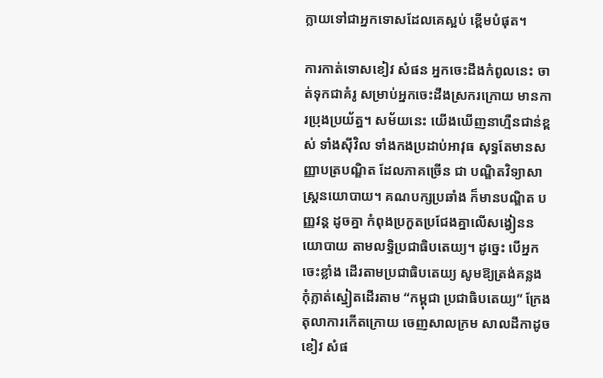ក្លាយទៅជាអ្នកទោសដែលគេស្អប់ ខ្ពើមបំផុត។

ការកាត់ទោសខៀវ សំផន អ្នកចេះដឹងកំពូលនេះ ចាត់ទុកជាគំរូ សម្រាប់អ្នកចេះដឹងស្រករក្រោយ មានការប្រុងប្រយ័ត្ន។ សម័យនេះ យើងឃើញនាហ្មឺនជាន់ខ្ពស់ ទាំងស៊ីវិល ទាំងកងប្រដាប់អាវុធ សុទ្ធតែមានសញ្ញាបត្របណ្ឌិត ដែលភាគច្រើន ជា បណ្ឌិតវិទ្យាសាស្ត្រនយោបាយ។ គណបក្សប្រឆាំង ក៏មានបណ្ឌិត បញ្ញវន្ត ដូចគ្នា កំពុងប្រកួតប្រជែងគ្នាលើសង្វៀននយោបាយ តាមលទ្ធិប្រជាធិបតេយ្យ។ ដូច្នេះ បើអ្នកចេះខ្លាំង ដើរតាមប្រជាធិបតេយ្យ សូមឱ្យត្រង់គន្លង កុំភ្លាត់ស្នៀតដើរតាម “កម្ពុជា ប្រជាធិបតេយ្យ” ក្រែងតុលាការកើតក្រោយ ចេញសាលក្រម សាលដីកាដូចខៀវ សំផ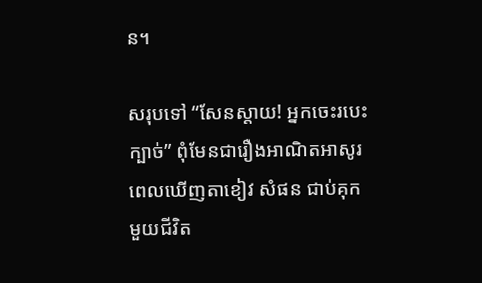ន។

សរុបទៅ “សែនស្តាយ! អ្នកចេះរបេះក្បាច់” ពុំមែនជារឿងអាណិតអាសូរ ពេលឃើញតាខៀវ សំផន ជាប់គុកមួយជីវិត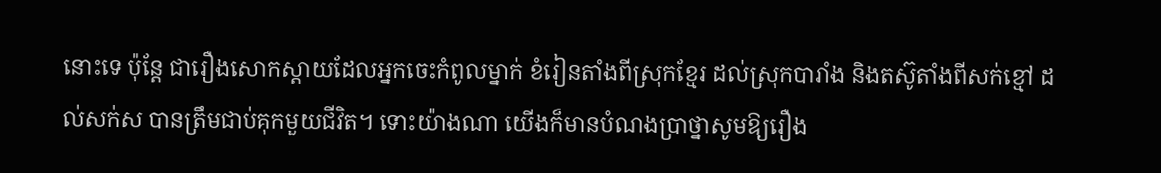នោះទេ ប៉ុន្តែ ជារឿងសោកស្តាយដែលអ្នកចេះកំពូលម្នាក់ ខំរៀនតាំងពីស្រុកខ្មែរ ដល់ស្រុកបារាំង និងតស៊ូតាំងពីសក់ខ្មៅ ដល់សក់ស បានត្រឹមជាប់គុកមួយជីវិត។ ទោះយ៉ាងណា យើងក៏មានបំណងប្រាថ្នាសូមឱ្យរឿង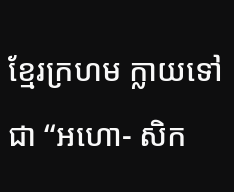ខ្មែរក្រហម ក្លាយទៅជា “អហោ- សិក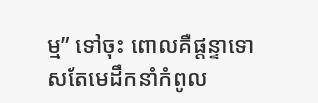ម្ម” ទៅចុះ ពោលគឺផ្តន្ទាទោសតែមេដឹកនាំកំពូល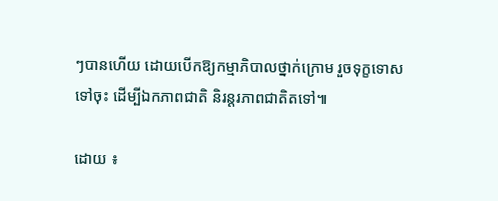ៗបានហើយ ដោយបើកឱ្យកម្មាភិបាលថ្នាក់ក្រោម រួចទុក្ខទោសទៅចុះ ដើម្បីឯកភាពជាតិ និរន្តរភាពជាតិតទៅ៕

ដោយ ៖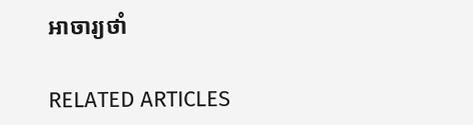អាចារ្យថាំ

RELATED ARTICLES